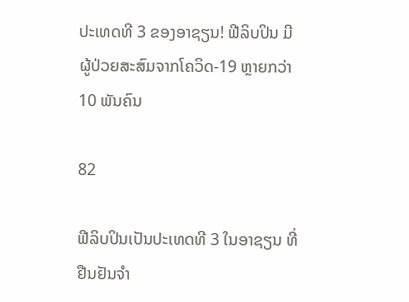ປະເທດທີ 3 ຂອງອາຊຽນ! ຟີລິບປິນ ມີຜູ້ປ່ວຍສະສົມຈາກໂຄວິດ-19 ຫຼາຍກວ່າ 10 ພັນຄົນ

82

ຟີລິບປິນເປັນປະເທດທີ 3 ໃນອາຊຽນ ທີ່ຢືນຢັນຈຳ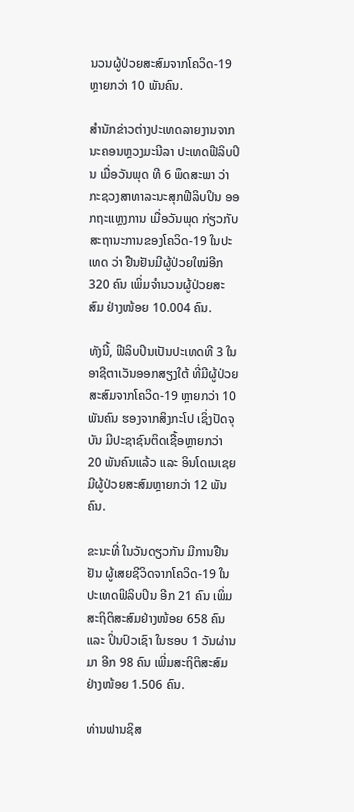ນວນຜູ້ປ່ວຍສະສົມຈາກໂຄວິດ-19 ຫຼາຍກວ່າ 10 ພັນຄົນ.

ສຳນັກຂ່າວຕ່າງປະເທດລາຍງານຈາກນະຄອນຫຼວງມະນີລາ ປະເທດຟີລິບປິນ ເມື່ອວັນພຸດ ທີ 6 ພຶດສະພາ ວ່າ ກະຊວງສາທາລະນະສຸກຟີລິບປິນ ອອກຖະແຫຼງການ ເມື່ອວັນພຸດ ກ່ຽວກັບສະຖານະການຂອງໂຄວິດ-19 ໃນປະເທດ ວ່າ ຢືນຢັນມີຜູ້ປ່ວຍໃໝ່ອີກ 320 ຄົນ ເພິ່ມຈຳນວນຜູ້ປ່ວຍສະສົມ ຢ່າງໜ້ອຍ 10.004 ຄົນ.

ທັງນີ້, ຟີລິບປິນເປັນປະເທດທີ 3 ໃນອາຊີຕາເວັນອອກສຽງໃຕ້ ທີ່ມີຜູ້ປ່ວຍສະສົມຈາກໂຄວິດ-19 ຫຼາຍກວ່າ 10 ພັນຄົນ ຮອງຈາກສິງກະໂປ ເຊິ່ງປັດຈຸບັນ ມີປະຊາຊົນຕິດເຊື້ອຫຼາຍກວ່າ 20 ພັນຄົນແລ້ວ ແລະ ອິນໂດເນເຊຍ ມີຜູ້ປ່ວຍສະສົມຫຼາຍກວ່າ 12 ພັນຄົນ.

ຂະນະທີ່ ໃນວັນດຽວກັນ ມີການຢືນຢັນ ຜູ້ເສຍຊີວິດຈາກໂຄວິດ-19 ໃນປະເທດຟິລິບປິນ ອີກ 21 ຄົນ ເພິ່ມສະຖິຕິສະສົມຢ່າງໜ້ອຍ 658 ຄົນ ແລະ ປິ່ນປົວເຊົາ ໃນຮອບ 1 ວັນຜ່ານມາ ອີກ 98 ຄົນ ເພີ່ມສະຖິຕິສະສົມຢ່າງໜ້ອຍ 1.506 ຄົນ.

ທ່ານຟານຊິສ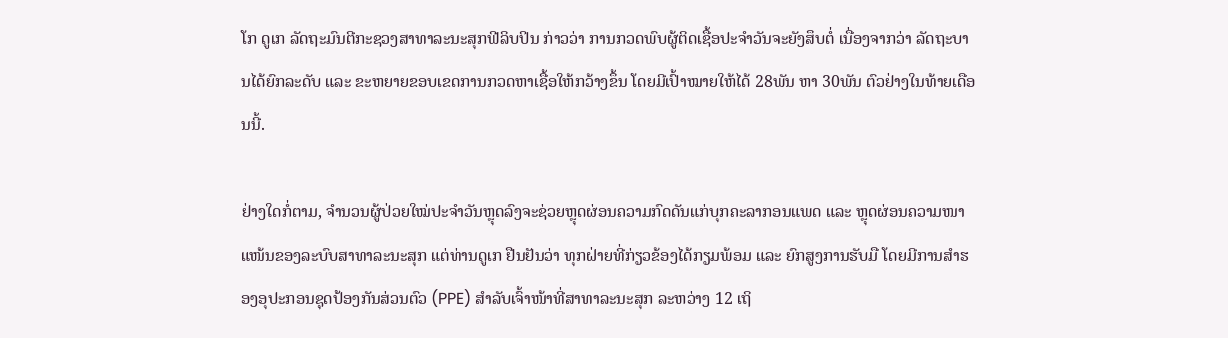ໂກ ດູເກ ລັດຖະມົນຕີກະຊວງສາທາລະນະສຸກຟີລິບປິນ ກ່າວວ່າ ການກວດພົບຜູ້ຕິດເຊື້ອປະຈຳວັນຈະຍັງສຶບຕໍ່ ເນື່ອງຈາກວ່າ ລັດຖະບານໄດ້ຍົກລະດັບ ແລະ ຂະຫຍາຍຂອບເຂດການກວດຫາເຊື້ອໃຫ້ກວ້າງຂຶ້ນ ໂດຍມີເປົ້າໝາຍໃຫ້ໄດ້ 28ພັນ ຫາ 30ພັນ ຕົວຢ່າງໃນທ້າຍເດືອນນີ້.

ຢ່າງໃດກໍ່ຕາມ, ຈຳນວນຜູ້ປ່ວຍໃໝ່ປະຈຳວັນຫຼຸດລົງຈະຊ່ວຍຫຼຸດຜ່ອນຄວາມກົດດັນແກ່ບຸກຄະລາກອນແພດ ແລະ ຫຼຸດຜ່ອນຄວາມໜາແໜ້ນຂອງລະບົບສາທາລະນະສຸກ ແຕ່ທ່ານດູເກ ຢືນຢັນວ່າ ທຸກຝ່າຍທີ່ກ່ຽວຂ້ອງໄດ້ກຽມພ້ອມ ແລະ ຍົກສູງການຮັບມື ໂດຍມີການສຳຮອງອຸປະກອນຊຸດປ້ອງກັນສ່ວນຕົວ (PPE) ສຳລັບເຈົ້າໜ້າທີ່ສາທາລະນະສຸກ ລະຫວ່າງ 12 ເຖິ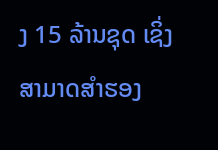ງ 15 ລ້ານຊຸດ ເຊິ່ງສາມາດສຳຮອງ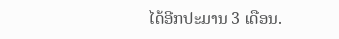ໄດ້ອີກປະມານ 3 ເດືອນ.